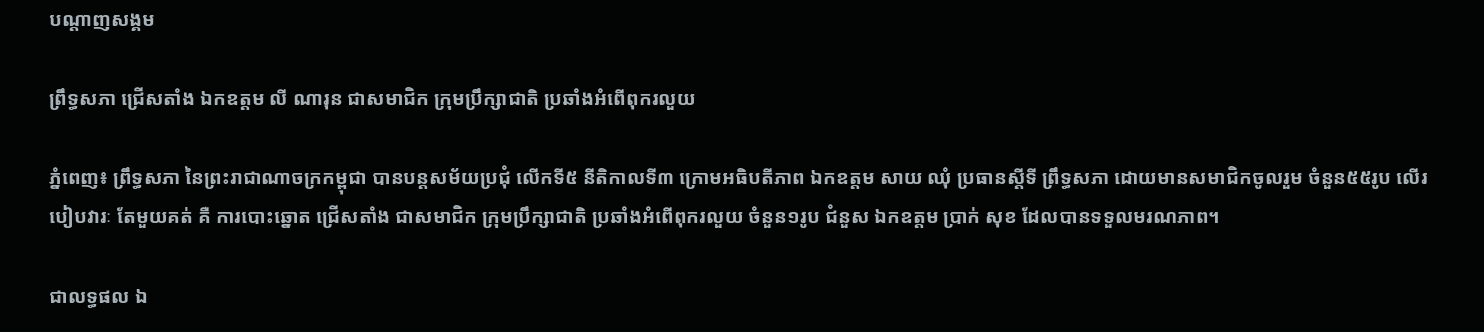បណ្តាញសង្គម

ព្រឹទ្ធសភា ជ្រើសតាំង ឯកឧត្តម លី ណារុន ជាសមាជិក ក្រុមប្រឹក្សាជាតិ ប្រឆាំងអំពើពុករលួយ

ភ្នំពេញ៖ ព្រឹទ្ធសភា នៃព្រះរាជាណាចក្រកម្ពុជា បានបន្តសម័យប្រជុំ លើកទី៥ នីតិកាលទី៣ ក្រោមអធិបតីភាព ឯកឧត្តម សាយ ឈុំ ប្រធានស្តីទី ព្រឹទ្ធសភា ដោយមានសមាជិកចូលរួម ចំនួន៥៥រូប លើរបៀបវារៈ តែមួយគត់ គឺ ការបោះឆ្នោត ជ្រើសតាំង ជាសមាជិក ក្រុមប្រឹក្សាជាតិ ប្រឆាំងអំពើពុករលួយ ចំនួន១រូប ជំនួស ឯកឧត្តម ប្រាក់ សុខ ដែលបានទទួលមរណភាព។

ជាលទ្ធផល ឯ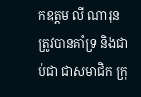កឧត្តម លី ណារុន ត្រូវបានគាំទ្រ និងជាប់ជា ជាសមាជិក ក្រុ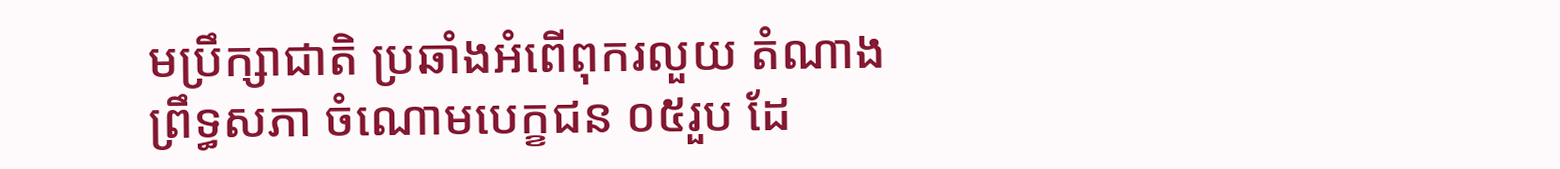មប្រឹក្សាជាតិ ប្រឆាំងអំពើពុករលួយ តំណាងព្រឹទ្ធសភា ចំណោមបេក្ខជន ០៥រួប ដែ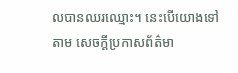លបានឈរឈ្មោះ។ នេះបើយោងទៅតាម សេចក្តីប្រកាសព័ត៌មា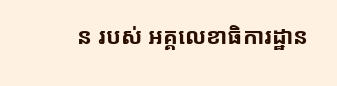ន របស់ អគ្គលេខាធិការដ្ឋាន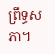ព្រឹទ្ធសភា។